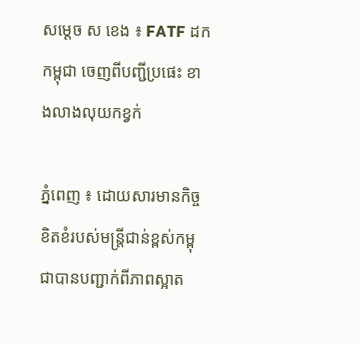សម្តេច ស ខេង ៖ FATF ដកកម្ពុជា ចេញពីបញ្ជីប្រផេះ ខាងលាងលុយកខ្វក់

ភ្នំពេញ ៖ ដោយសារមានកិច្ចខិតខំរបស់មន្រ្តីជាន់ខ្ពស់កម្ពុជាបានបញ្ជាក់ពីភាពស្អាត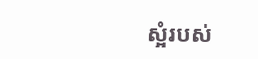ស្អំរបស់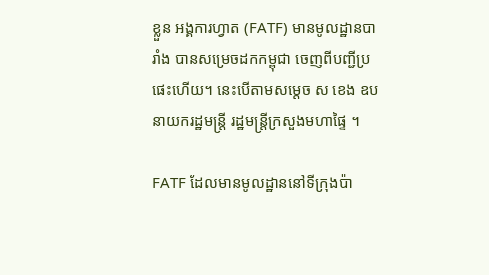ខ្លួន អង្គការហ្វាត (FATF) មានមូលដ្ឋានបារាំង បានសម្រេចដកកម្ពុជា ចេញពីបញ្ជីប្រផេះហើយ។ នេះបើតាមសម្ដេច ស ខេង ឧបនាយករដ្ឋមន្ដ្រី រដ្ឋមន្ដ្រីក្រសួងមហាផ្ទៃ ។

FATF ដែលមានមូលដ្ឋាននៅទីក្រុងប៉ា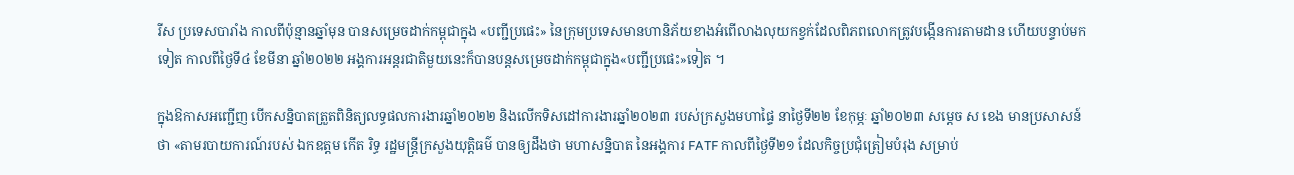រីស ប្រទេសបារាំង កាលពីប៉ុន្មានឆ្នាំមុន បានសម្រេចដាក់កម្ពុជាក្នុង «បញ្ជីប្រផេះ» នៃក្រុមប្រទេសមានហានិភ័យខាងអំពើលាងលុយកខ្វក់ដែលពិភពលោកត្រូវបង្កើនការតាមដាន ហើយបន្ទាប់មកទៀត កាលពីថ្ងៃទី៤ ខែមីនា ឆ្នាំ២០២២ អង្គការអន្តរជាតិមួយនេះក៏បានបន្តសម្រេចដាក់កម្ពុជាក្នុង«បញ្ជីប្រផេះ»ទៀត ។

ក្នុងឱកាសអញ្ជើញ បើកសន្និបាតត្រួតពិនិត្យលទ្ធផលការងារឆ្នាំ២០២២ និងលើកទិសដៅការងារឆ្នាំ២០២៣ របស់ក្រសួងមហាផ្ទៃ នាថ្ងៃទី២២ ខែកុម្ភៈ ឆ្នាំ២០២៣ សម្ដេច ស ខេង មានប្រសាសន៍ថា «តាមរបាយការណ៍របស់ ឯកឧត្តម កើត រិទ្ធ រដ្ឋមន្ដ្រីក្រសួងយុត្តិធម៌ បានឲ្យដឹងថា មហាសន្និបាត នៃអង្គការ FATF កាលពីថ្ងៃទី២១ ដែលកិច្ចប្រជុំត្រៀមបំរុង សម្រាប់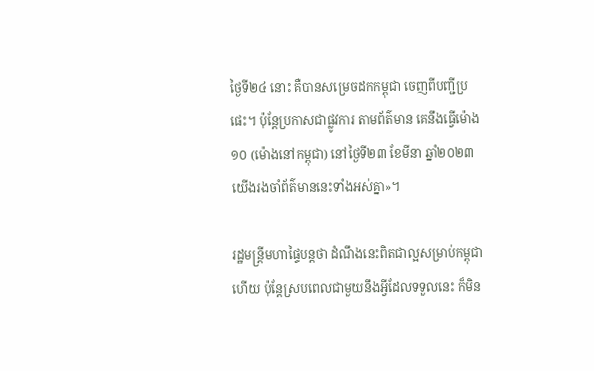ថ្ងៃទី២៤ នោះ គឺបានសម្រេចដកកម្ពុជា ចេញពីបញ្ជីប្រផេះ។ ប៉ុន្ដែប្រកាសជាផ្លូវការ តាមព័ត៌មាន គេនឹងធ្វើម៉ោង១០ (ម៉ោងនៅកម្ពុជា) នៅថ្ងៃទី២៣ ខែមីនា ឆ្នាំ២០២៣ យើងរងចាំព័ត៌មាននេះទាំងអស់គ្នា»។

រដ្ឋមន្រ្តីមហាផ្ទៃបន្តថា ដំណឹងនេះពិតជាល្អសម្រាប់កម្ពុជាហើយ ប៉ុន្តែស្របពេលជាមួយនឹងអ្វីដែលទទួលនេះ ក៏មិន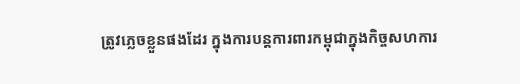ត្រូវភ្លេចខ្លួនផងដែរ ក្នុងការបន្តការពារកម្ពុជាក្នុងកិច្ចសហការ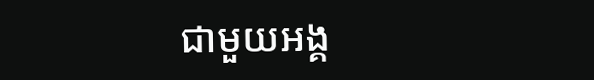ជាមួយអង្គ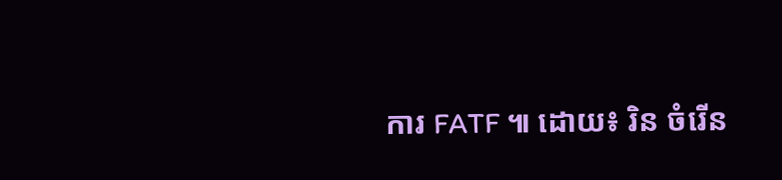ការ FATF ៕ ដោយ៖ រិន ចំរើន